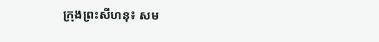ក្រុងព្រះសីហនុ៖ សម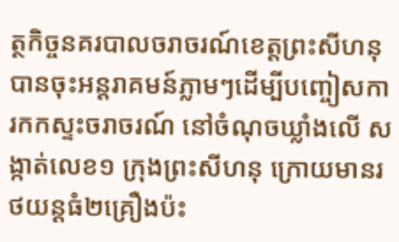ត្ថកិច្ចនគរបាលចរាចរណ៍ខេត្តព្រះសីហនុ បានចុះអន្តរាគមន៍ភ្លាមៗដើម្បីបញ្ចៀសការកកស្ទះចរាចរណ៍ នៅចំណុចឃ្លាំងលើ សង្កាត់លេខ១ ក្រុងព្រះសីហនុ ក្រោយមានរថយន្តធំ២គ្រឿងប៉ះ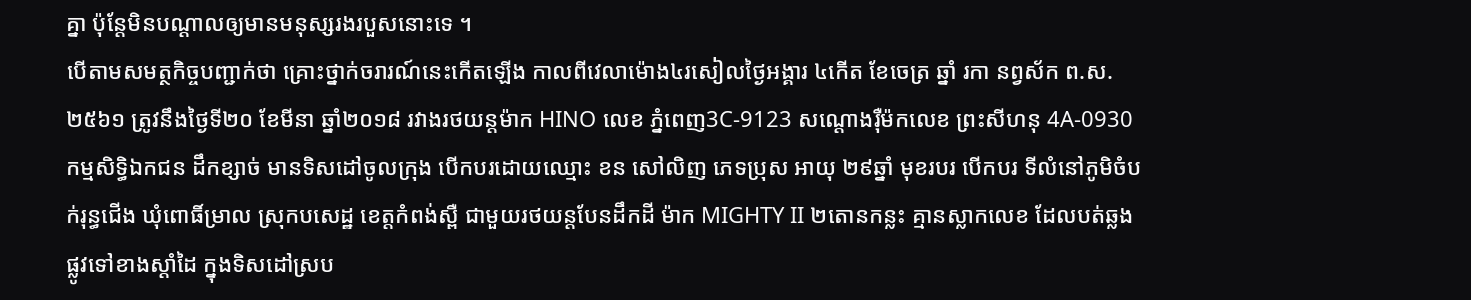គ្នា ប៉ុន្តែមិនបណ្ដាលឲ្យមានមនុស្សរងរបួសនោះទេ ។
បើតាមសមត្ថកិច្ចបញ្ជាក់ថា គ្រោះថ្នាក់ចរារណ៍នេះកើតឡើង កាលពីវេលាម៉ោង៤រសៀលថ្ងៃអង្គារ ៤កើត ខែចេត្រ ឆ្នាំ រកា នព្វស័ក ព.ស.២៥៦១ ត្រូវនឹងថ្ងៃទី២០ ខែមីនា ឆ្នាំ២០១៨ រវាងរថយន្តម៉ាក HINO លេខ ភ្នំពេញ3C-9123 សណ្តោងរុឺម៉កលេខ ព្រះសីហនុ 4A-0930 កម្មសិទ្ធិឯកជន ដឹកខ្សាច់ មានទិសដៅចូលក្រុង បើកបរដោយឈ្មោះ ខន សៅលិញ ភេទប្រុស អាយុ ២៩ឆ្នាំ មុខរបរ បើកបរ ទីលំនៅភូមិចំបក់រុន្ធជើង ឃុំពោធិ៍ម្រាល ស្រុកបសេដ្ឋ ខេត្តកំពង់ស្ពឺ ជាមួយរថយន្តបែនដឹកដី ម៉ាក MIGHTY II ២តោនកន្លះ គ្មានស្លាកលេខ ដែលបត់ឆ្លងផ្លូវទៅខាងស្តាំដៃ ក្នុងទិសដៅស្រប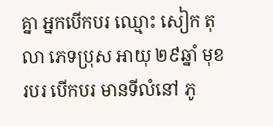គ្នា អ្នកបើកបរ ឈ្មោះ សៀក តុលា ភេទប្រុស អាយុ ២៩ឆ្នាំ មុខរបរ បើកបរ មានទីលំនៅ ភូ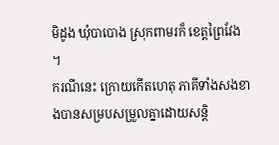មិដូង ឃុំបាបោង ស្រុកពាមរក៏ ខេត្តព្រៃវែង ។
ករណីនេះ ក្រោយកើតហេតុ ភាគីទាំងសងខាងបានសម្របសម្រួលគ្នាដោយសន្តិ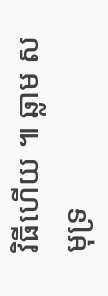វិធីហើយ ៕ ឆ្លាម សមុទ្រ